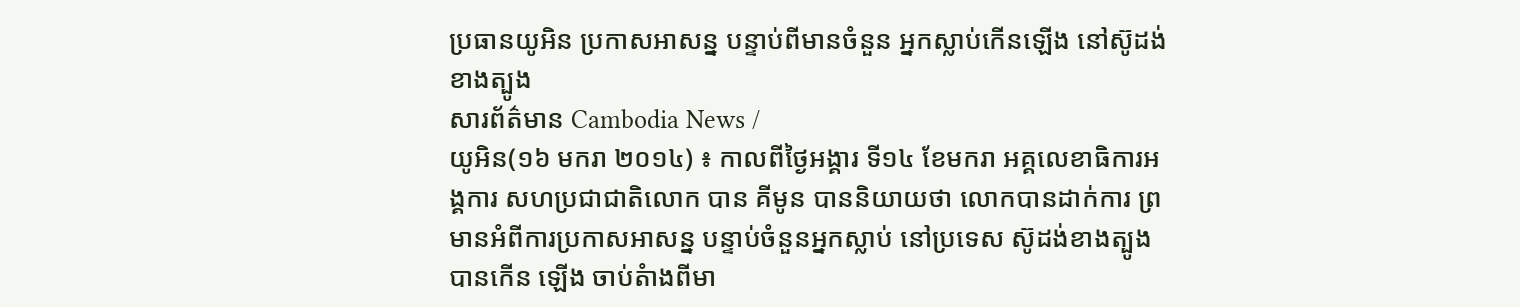ប្រធានយូអិន ប្រកាសអាសន្ន បន្ទាប់ពីមានចំនួន អ្នកស្លាប់កើនឡើង នៅស៊ូដង់ខាងត្បូង
សារព័ត៌មាន Cambodia News /
យូអិន(១៦ មករា ២០១៤) ៖ កាលពីថ្ងៃអង្គារ ទី១៤ ខែមករា អគ្គលេខាធិការអង្គការ សហប្រជាជាតិលោក បាន គីមូន បាននិយាយថា លោកបានដាក់ការ ព្រមានអំពីការប្រកាសអាសន្ន បន្ទាប់ចំនួនអ្នកស្លាប់ នៅប្រទេស ស៊ូដង់ខាងត្បូង បានកើន ឡើង ចាប់តំាងពីមា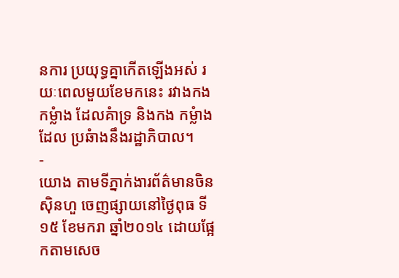នការ ប្រយុទ្ធគ្នាកើតឡើងអស់ រយៈពេលមួយខែមកនេះ រវាងកងកម្លំាង ដែលគំាទ្រ និងកង កម្លំាងដែល ប្រឆំាងនឹងរដ្ឋាភិបាល។
-
យោង តាមទីភ្នាក់ងារព័ត៌មានចិន ស៊ិនហួ ចេញផ្សាយនៅថ្ងៃពុធ ទី១៥ ខែមករា ឆ្នាំ២០១៤ ដោយផ្អែកតាមសេច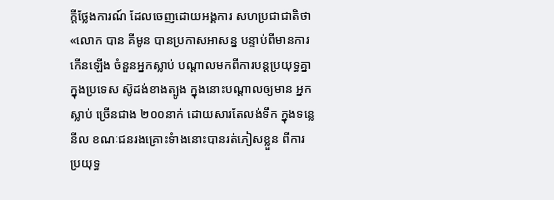ក្តីថ្លែងការណ៍ ដែលចេញដោយអង្គការ សហប្រជាជាតិថា «លោក បាន គីមូន បានប្រកាសអាសន្ន បន្ទាប់ពីមានការកើនឡើង ចំនួនអ្នកស្លាប់ បណ្តាលមកពីការបន្តប្រយុទ្ធគ្នា ក្នុងប្រទេស ស៊ូដង់ខាងត្បូង ក្នុងនោះបណ្តាលឲ្យមាន អ្នកស្លាប់ ច្រើនជាង ២០០នាក់ ដោយសារតែលង់ទឹក ក្នុងទន្លេនីល ខណៈជនរងគ្រោះទំាងនោះបានរត់ភៀសខ្លួន ពីការ ប្រយុទ្ធ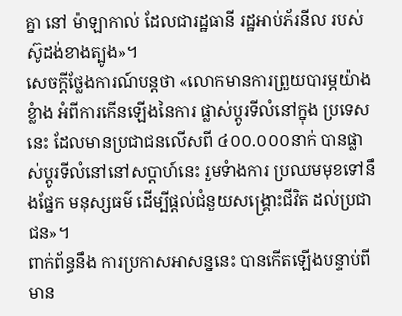គ្នា នៅ ម៉ាឡាកាល់ ដែលជារដ្ឋធានី រដ្ឋអាប់ភ័រនីល របស់ស៊ូដង់ខាងត្បូង»។
សេចក្តីថ្លែងការណ៍បន្តថា «លោកមានការព្រួយបារម្ភយ៉ាងខ្លំាង អំពីការកើនឡើងនៃការ ផ្លាស់ប្តូរទីលំនៅក្នុង ប្រទេសនេះ ដែលមានប្រជាជនលើសពី ៤០០.០០០នាក់ បានផ្លាស់ប្តូរទីលំនៅនៅសប្តាហ៍នេះ រួមទំាងការ ប្រឈមមុខទៅនឹងផ្នែក មនុស្សធម៌ ដើម្បីផ្តល់ជំនួយសង្គ្រោះជីវិត ដល់ប្រជាជន»។
ពាក់ព័ន្ធនឹង ការប្រកាសអាសន្ននេះ បានកើតឡើងបន្ទាប់ពីមាន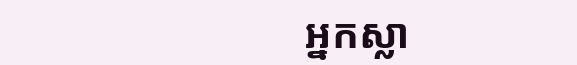អ្នកស្លា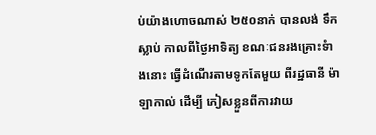ប់យ៉ាងហោចណាស់ ២៥០នាក់ បានលង់ ទឹកស្លាប់ កាលពីថ្ងៃអាទិត្យ ខណៈជនរងគ្រោះទំាងនោះ ធ្វើដំណើរតាមទូកតែមួយ ពីរដ្ឋធានី ម៉ាឡាកាល់ ដើម្បី ភៀសខ្លួនពីការវាយ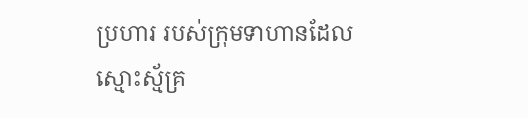ប្រហារ របស់ក្រុមទាហានដែលស្មោះស្ម័គ្រ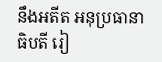នឹងអតីត អនុប្រធានាធិបតី រៀ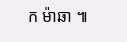ក ម៉ាឆា ៕